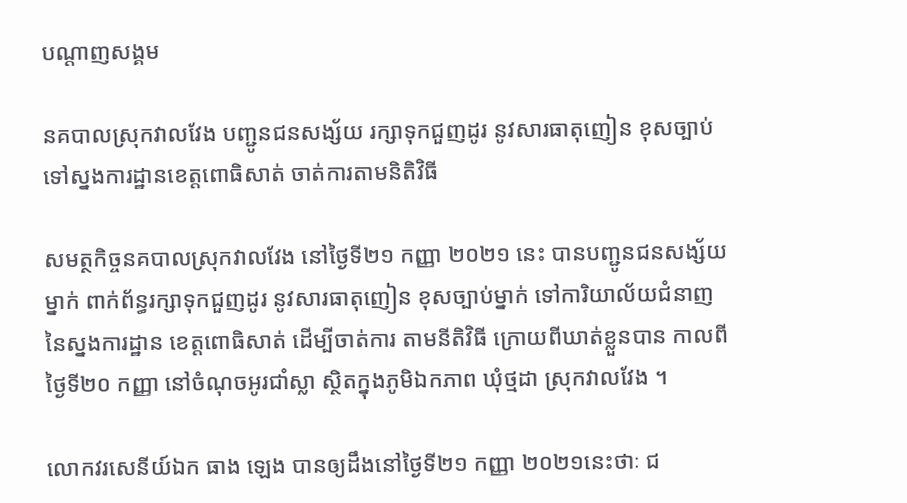បណ្តាញសង្គម

នគបាលស្រុកវាលវែង បញ្ជូនជនសង្ស័យ រក្សាទុកជួញដូរ នូវសារធាតុញៀន ខុសច្បាប់ ទៅស្នងការដ្ឋានខេត្តពោធិសាត់ ចាត់ការតាមនិតិវិធី

សមត្ថកិច្ចនគបាលស្រុកវាលវែង នៅថ្ងៃទី២១ កញ្ញា ២០២១ នេះ បានបញ្ជូនជនសង្ស័យម្នាក់ ពាក់ព័ន្ធរក្សាទុកជួញដូរ នូវសារធាតុញៀន ខុសច្បាប់ម្នាក់ ទៅការិយាល័យជំនាញ នៃស្នងការដ្ឋាន ខេត្តពោធិសាត់ ដើម្បីចាត់ការ តាមនីតិវិធី ក្រោយពីឃាត់ខ្លួនបាន កាលពីថ្ងៃទី២០ កញ្ញា នៅចំណុចអូរជាំស្លា ស្ថិតក្នុងភូមិឯកភាព ឃុំថ្មដា ស្រុកវាលវែង ។

លោកវរសេនីយ៍ឯក ធាង ឡេង បានឲ្យដឹងនៅថ្ងៃទី២១ កញ្ញា ២០២១នេះថាៈ ជ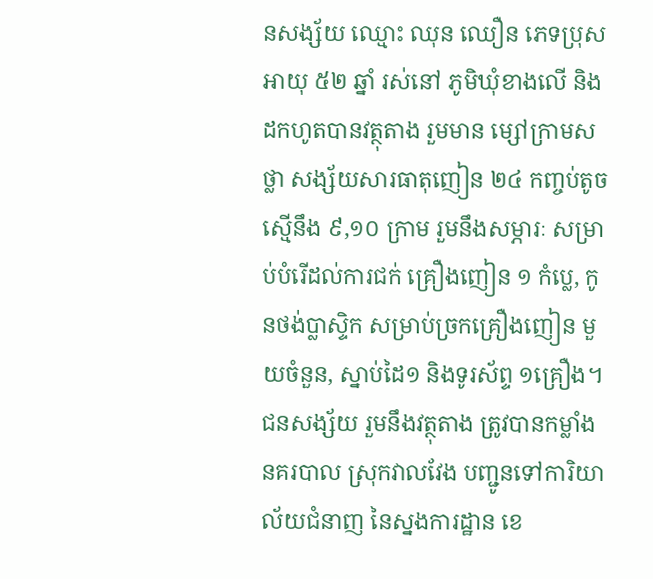នសង្ស័យ ឈ្មោះ ឈុន ឈឿន ភេទប្រុស អាយុ ៥២ ឆ្នាំ រស់នៅ ភូមិឃុំខាងលេី និងដកហូតបានវត្ថុតាង រួមមាន ម្សៅក្រាមសថ្លា សង្ស័យសារធាតុញៀន ២៤ កញ្ចប់តូច ស្មើនឹង ៩,១០ ក្រាម រួមនឹងសម្ភារៈ សម្រាប់បំរើដល់ការជក់ គ្រឿងញៀន ១ កំប្លេ, កូនថង់ប្លាស្ទិក សម្រាប់ច្រកគ្រឿងញៀន មួយចំនួន, ស្នាប់ដៃ១ និងទូរស័ព្ទ ១គ្រឿង។ ជនសង្ស័យ រួមនឹងវត្ថុតាង ត្រូវបានកម្លាំងនគរបាល ស្រុកវាលវែង បញ្ជូនទៅការិយាល័យជំនាញ នៃស្នងការដ្ឋាន ខេ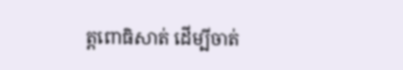ត្តពោធិសាត់ ដើម្បីចាត់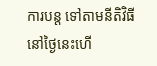ការបន្ត ទៅតាមនីតិវិធី នៅថ្ងៃនេះហើ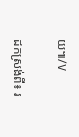យ៕/V

ដកស្រង់ពី៖ រ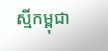ស្មីកម្ពុជា